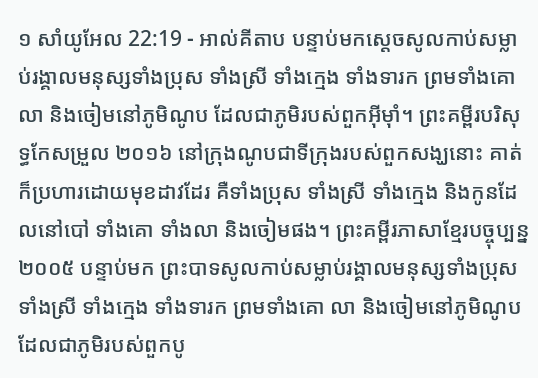១ សាំយូអែល 22:19 - អាល់គីតាប បន្ទាប់មកស្តេចសូលកាប់សម្លាប់រង្គាលមនុស្សទាំងប្រុស ទាំងស្រី ទាំងក្មេង ទាំងទារក ព្រមទាំងគោ លា និងចៀមនៅភូមិណូប ដែលជាភូមិរបស់ពួកអ៊ីមុាំ។ ព្រះគម្ពីរបរិសុទ្ធកែសម្រួល ២០១៦ នៅក្រុងណូបជាទីក្រុងរបស់ពួកសង្ឃនោះ គាត់ក៏ប្រហារដោយមុខដាវដែរ គឺទាំងប្រុស ទាំងស្រី ទាំងក្មេង និងកូនដែលនៅបៅ ទាំងគោ ទាំងលា និងចៀមផង។ ព្រះគម្ពីរភាសាខ្មែរបច្ចុប្បន្ន ២០០៥ បន្ទាប់មក ព្រះបាទសូលកាប់សម្លាប់រង្គាលមនុស្សទាំងប្រុស ទាំងស្រី ទាំងក្មេង ទាំងទារក ព្រមទាំងគោ លា និងចៀមនៅភូមិណូប ដែលជាភូមិរបស់ពួកបូ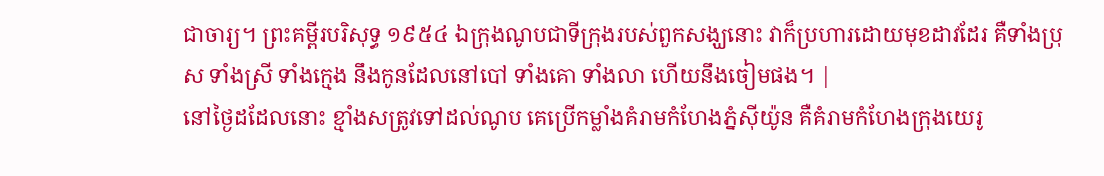ជាចារ្យ។ ព្រះគម្ពីរបរិសុទ្ធ ១៩៥៤ ឯក្រុងណូបជាទីក្រុងរបស់ពួកសង្ឃនោះ វាក៏ប្រហារដោយមុខដាវដែរ គឺទាំងប្រុស ទាំងស្រី ទាំងក្មេង នឹងកូនដែលនៅបៅ ទាំងគោ ទាំងលា ហើយនឹងចៀមផង។ |
នៅថ្ងៃដដែលនោះ ខ្មាំងសត្រូវទៅដល់ណូប គេប្រើកម្លាំងគំរាមកំហែងភ្នំស៊ីយ៉ូន គឺគំរាមកំហែងក្រុងយេរូ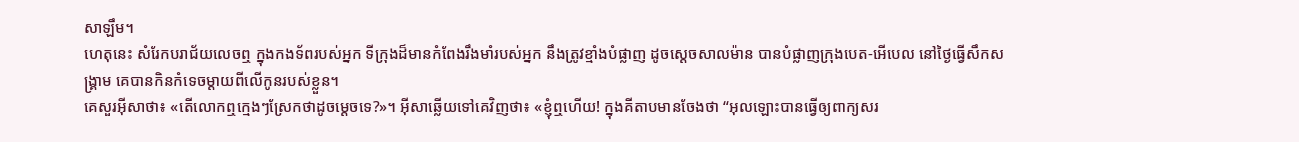សាឡឹម។
ហេតុនេះ សំរែកបរាជ័យលេចឮ ក្នុងកងទ័ពរបស់អ្នក ទីក្រុងដ៏មានកំពែងរឹងមាំរបស់អ្នក នឹងត្រូវខ្មាំងបំផ្លាញ ដូចស្ដេចសាលម៉ាន បានបំផ្លាញក្រុងបេត-អើបេល នៅថ្ងៃធ្វើសឹកសង្គ្រាម គេបានកិនកំទេចម្ដាយពីលើកូនរបស់ខ្លួន។
គេសួរអ៊ីសាថា៖ «តើលោកឮក្មេងៗស្រែកថាដូចម្ដេចទេ?»។ អ៊ីសាឆ្លើយទៅគេវិញថា៖ «ខ្ញុំឮហើយ! ក្នុងគីតាបមានចែងថា “អុលឡោះបានធ្វើឲ្យពាក្យសរ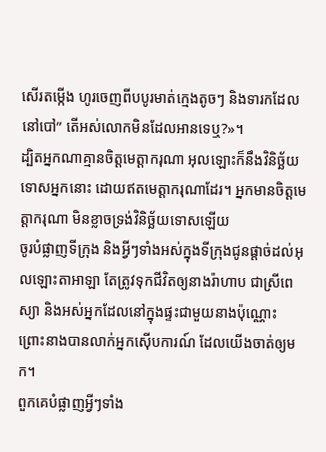សើរតម្កើង ហូរចេញពីបបូរមាត់ក្មេងតូចៗ និងទារកដែលនៅបៅ” តើអស់លោកមិនដែលអានទេឬ?»។
ដ្បិតអ្នកណាគ្មានចិត្ដមេត្ដាករុណា អុលឡោះក៏នឹងវិនិច្ឆ័យទោសអ្នកនោះ ដោយឥតមេត្ដាករុណាដែរ។ អ្នកមានចិត្ដមេត្ដាករុណា មិនខ្លាចទ្រង់វិនិច្ឆ័យទោសឡើយ
ចូរបំផ្លាញទីក្រុង និងអ្វីៗទាំងអស់ក្នុងទីក្រុងជូនផ្តាច់ដល់អុលឡោះតាអាឡា តែត្រូវទុកជីវិតឲ្យនាងរ៉ាហាប ជាស្រីពេស្យា និងអស់អ្នកដែលនៅក្នុងផ្ទះជាមួយនាងប៉ុណ្ណោះ ព្រោះនាងបានលាក់អ្នកស៊ើបការណ៍ ដែលយើងចាត់ឲ្យមក។
ពួកគេបំផ្លាញអ្វីៗទាំង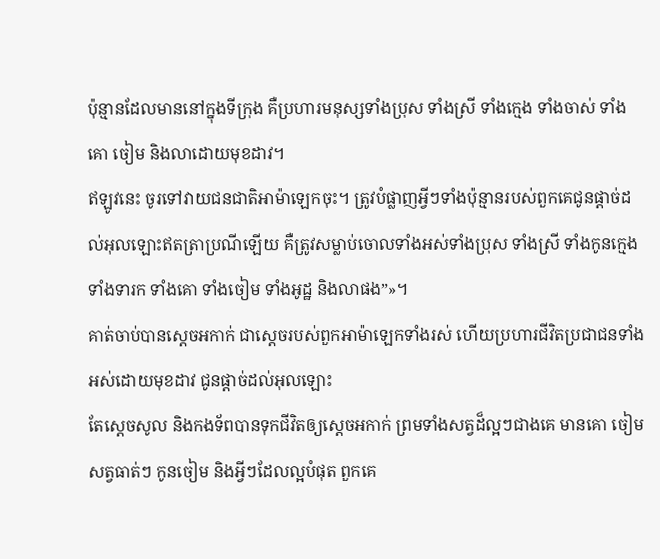ប៉ុន្មានដែលមាននៅក្នុងទីក្រុង គឺប្រហារមនុស្សទាំងប្រុស ទាំងស្រី ទាំងក្មេង ទាំងចាស់ ទាំងគោ ចៀម និងលាដោយមុខដាវ។
ឥឡូវនេះ ចូរទៅវាយជនជាតិអាម៉ាឡេកចុះ។ ត្រូវបំផ្លាញអ្វីៗទាំងប៉ុន្មានរបស់ពួកគេជូនផ្តាច់ដល់អុលឡោះឥតត្រាប្រណីឡើយ គឺត្រូវសម្លាប់ចោលទាំងអស់ទាំងប្រុស ទាំងស្រី ទាំងកូនក្មេង ទាំងទារក ទាំងគោ ទាំងចៀម ទាំងអូដ្ឋ និងលាផង”»។
គាត់ចាប់បានស្តេចអកាក់ ជាស្តេចរបស់ពួកអាម៉ាឡេកទាំងរស់ ហើយប្រហារជីវិតប្រជាជនទាំងអស់ដោយមុខដាវ ជូនផ្តាច់ដល់អុលឡោះ
តែស្តេចសូល និងកងទ័ពបានទុកជីវិតឲ្យស្តេចអកាក់ ព្រមទាំងសត្វដ៏ល្អៗជាងគេ មានគោ ចៀម សត្វធាត់ៗ កូនចៀម និងអ្វីៗដែលល្អបំផុត ពួកគេ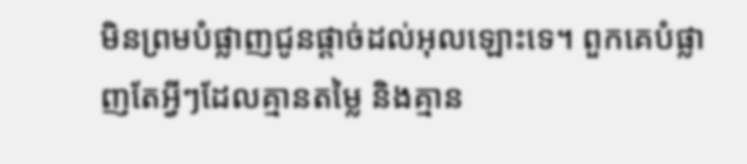មិនព្រមបំផ្លាញជូនផ្តាច់ដល់អុលឡោះទេ។ ពួកគេបំផ្លាញតែអ្វីៗដែលគ្មានតម្លៃ និងគ្មាន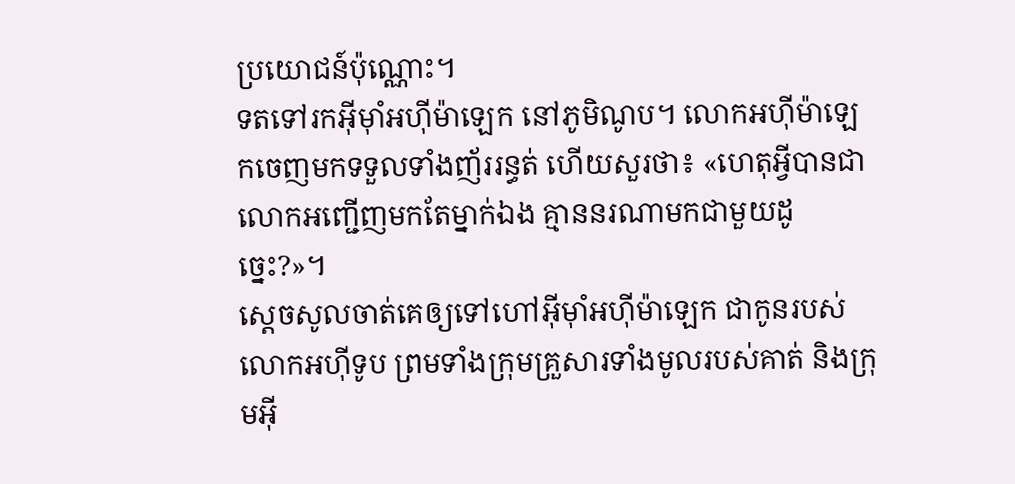ប្រយោជន៍ប៉ុណ្ណោះ។
ទតទៅរកអ៊ីមុាំអហ៊ីម៉ាឡេក នៅភូមិណូប។ លោកអហ៊ីម៉ាឡេកចេញមកទទួលទាំងញ័ររន្ធត់ ហើយសួរថា៖ «ហេតុអ្វីបានជាលោកអញ្ជើញមកតែម្នាក់ឯង គ្មាននរណាមកជាមួយដូច្នេះ?»។
ស្តេចសូលចាត់គេឲ្យទៅហៅអ៊ីមុាំអហ៊ីម៉ាឡេក ជាកូនរបស់លោកអហ៊ីទូប ព្រមទាំងក្រុមគ្រួសារទាំងមូលរបស់គាត់ និងក្រុមអ៊ី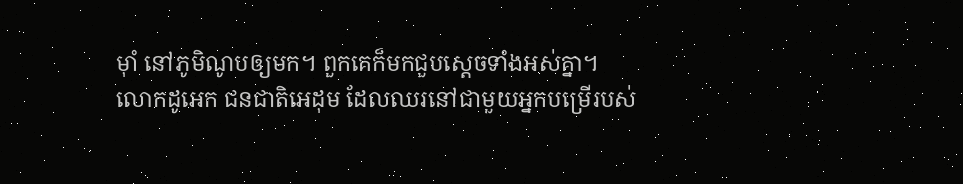មុាំ នៅភូមិណូបឲ្យមក។ ពួកគេក៏មកជួបស្តេចទាំងអស់គ្នា។
លោកដូអេក ជនជាតិអេដុម ដែលឈរនៅជាមួយអ្នកបម្រើរបស់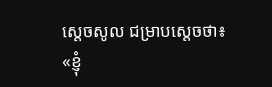ស្តេចសូល ជម្រាបស្តេចថា៖ «ខ្ញុំ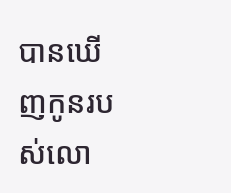បានឃើញកូនរបស់លោ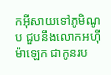កអ៊ីសាយទៅភូមិណូប ជួបនឹងលោកអហ៊ីម៉ាឡេក ជាកូនរប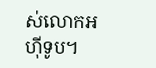ស់លោកអហ៊ីទូប។